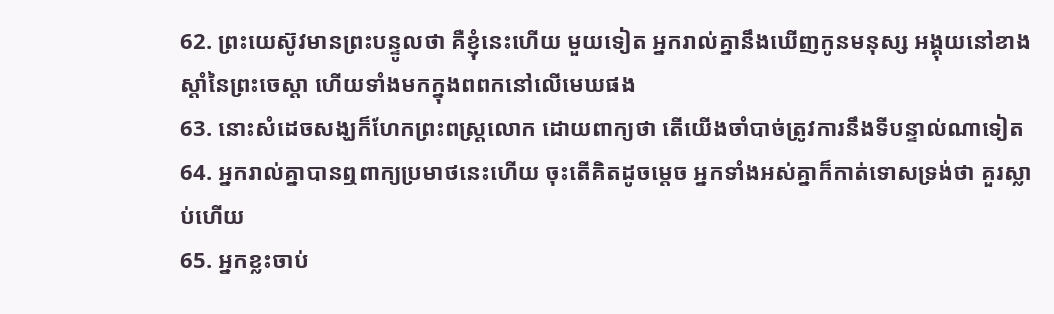62. ព្រះយេស៊ូវមានព្រះបន្ទូលថា គឺខ្ញុំនេះហើយ មួយទៀត អ្នករាល់គ្នានឹងឃើញកូនមនុស្ស អង្គុយនៅខាងស្តាំនៃព្រះចេស្តា ហើយទាំងមកក្នុងពពកនៅលើមេឃផង
63. នោះសំដេចសង្ឃក៏ហែកព្រះពស្ត្រលោក ដោយពាក្យថា តើយើងចាំបាច់ត្រូវការនឹងទីបន្ទាល់ណាទៀត
64. អ្នករាល់គ្នាបានឮពាក្យប្រមាថនេះហើយ ចុះតើគិតដូចម្តេច អ្នកទាំងអស់គ្នាក៏កាត់ទោសទ្រង់ថា គួរស្លាប់ហើយ
65. អ្នកខ្លះចាប់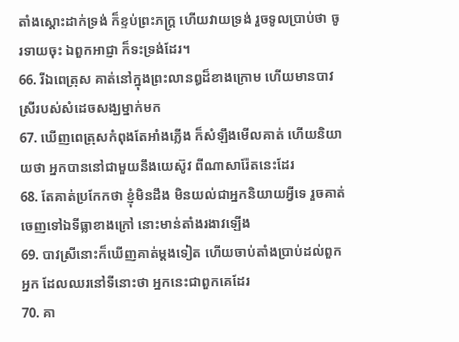តាំងស្តោះដាក់ទ្រង់ ក៏ខ្ទប់ព្រះភក្ត្រ ហើយវាយទ្រង់ រួចទូលប្រាប់ថា ចូរទាយចុះ ឯពួកអាជ្ញា ក៏ទះទ្រង់ដែរ។
66. រីឯពេត្រុស គាត់នៅក្នុងព្រះលានឰដ៏ខាងក្រោម ហើយមានបាវស្រីរបស់សំដេចសង្ឃម្នាក់មក
67. ឃើញពេត្រុសកំពុងតែអាំងភ្លើង ក៏សំឡឹងមើលគាត់ ហើយនិយាយថា អ្នកបាននៅជាមួយនឹងយេស៊ូវ ពីណាសារ៉ែតនេះដែរ
68. តែគាត់ប្រកែកថា ខ្ញុំមិនដឹង មិនយល់ជាអ្នកនិយាយអ្វីទេ រួចគាត់ចេញទៅឯទីធ្លាខាងក្រៅ នោះមាន់តាំងរងាវឡើង
69. បាវស្រីនោះក៏ឃើញគាត់ម្តងទៀត ហើយចាប់តាំងប្រាប់ដល់ពួកអ្នក ដែលឈរនៅទីនោះថា អ្នកនេះជាពួកគេដែរ
70. គា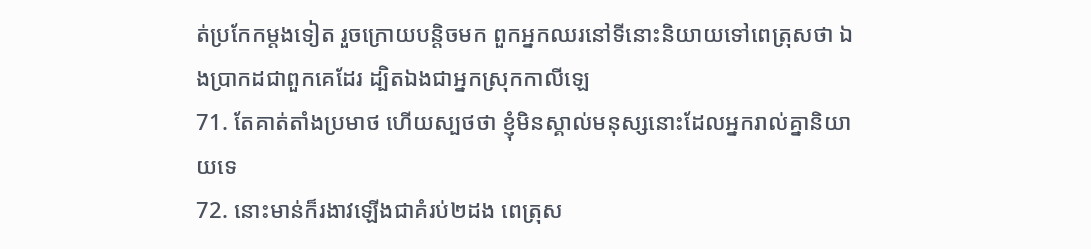ត់ប្រកែកម្តងទៀត រួចក្រោយបន្តិចមក ពួកអ្នកឈរនៅទីនោះនិយាយទៅពេត្រុសថា ឯងប្រាកដជាពួកគេដែរ ដ្បិតឯងជាអ្នកស្រុកកាលីឡេ
71. តែគាត់តាំងប្រមាថ ហើយស្បថថា ខ្ញុំមិនស្គាល់មនុស្សនោះដែលអ្នករាល់គ្នានិយាយទេ
72. នោះមាន់ក៏រងាវឡើងជាគំរប់២ដង ពេត្រុស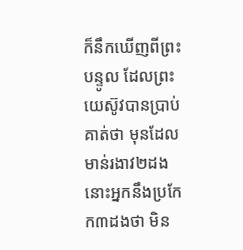ក៏នឹកឃើញពីព្រះបន្ទូល ដែលព្រះយេស៊ូវបានប្រាប់គាត់ថា មុនដែលមាន់រងាវ២ដង នោះអ្នកនឹងប្រកែក៣ដងថា មិន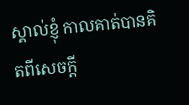ស្គាល់ខ្ញុំ កាលគាត់បានគិតពីសេចក្តី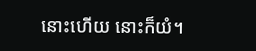នោះហើយ នោះក៏យំ។